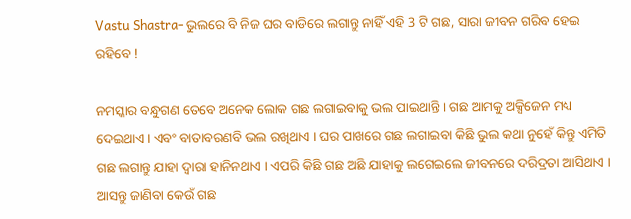Vastu Shastra- ଭୁଲରେ ବି ନିଜ ଘର ବାଡିରେ ଲଗାନ୍ତୁ ନାହିଁ ଏହି 3 ଟି ଗଛ, ସାରା ଜୀବନ ଗରିବ ହେଇ ରହିବେ !

ନମସ୍କାର ବନ୍ଧୁଗଣ ତେବେ ଅନେକ ଲୋକ ଗଛ ଲଗାଇବାକୁ ଭଲ ପାଇଥାନ୍ତି । ଗଛ ଆମକୁ ଅକ୍ସିଜେନ ମଧ୍ୟ ଦେଇଥାଏ । ଏବଂ ବାତାବରଣବି ଭଲ ରଖିଥାଏ । ଘର ପାଖରେ ଗଛ ଲଗାଇବା କିଛି ଭୁଲ କଥା ନୁହେଁ କିନ୍ତୁ ଏମିତି ଗଛ ଲଗାନ୍ତୁ ଯାହା ଦ୍ୱାରା ହାନିନଥାଏ । ଏପରି କିଛି ଗଛ ଅଛି ଯାହାକୁ ଲଗେଇଲେ ଜୀବନରେ ଦରିଦ୍ରତା ଆସିଥାଏ । ଆସନ୍ତୁ ଜାଣିବା କେଉଁ ଗଛ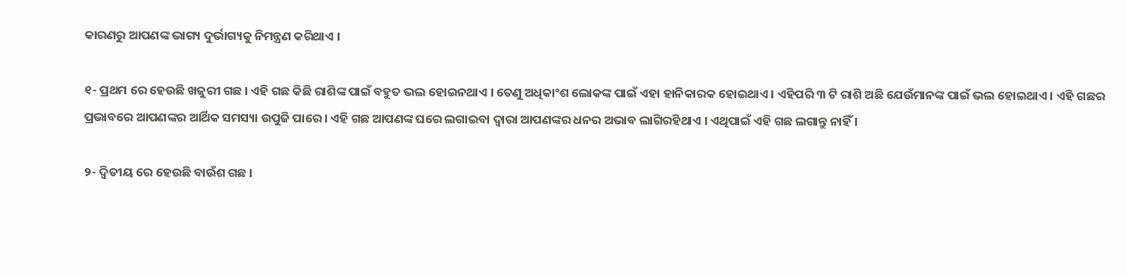କାରଣରୁ ଆପଣଙ୍କ ଭାଗ୍ୟ ଦୁର୍ଭାଗ୍ୟକୁ ନିମନ୍ତ୍ରଣ କରିଥାଏ ।

୧- ପ୍ରଥମ ରେ ହେଉଛି ଖଜୁରୀ ଗଛ । ଏହି ଗଛ କିଛି ରାଶିଙ୍କ ପାଇଁ ବହୁତ ଭଲ ହୋଇନଥାଏ । ତେଣୁ ଅଧିକାଂଶ ଲୋକଙ୍କ ପାଇଁ ଏହା ହାନିକାରକ ହୋଇଥାଏ । ଏହିପରି ୩ ଟି ରାଶି ଅଛି ଯେଉଁମାନଙ୍କ ପାଇଁ ଭଲ ହୋଇଥାଏ । ଏହି ଗଛର ପ୍ରଭାବରେ ଆପଣଙ୍କର ଆର୍ଥିକ ସମସ୍ୟା ଉପୁଜି ପାରେ । ଏହି ଗଛ ଆପଣଙ୍କ ଘରେ ଲଗାଇବା ଦ୍ୱାରା ଆପଣଙ୍କର ଧନର ଅଭାବ ଲାଗିରହିଥାଏ । ଏଥିପାଇଁ ଏହି ଗଛ ଲଗାନ୍ତୁ ନାହିଁ ।

୨- ଦ୍ଵିତୀୟ ରେ ହେଉଛି ବାଉଁଶ ଗଛ ।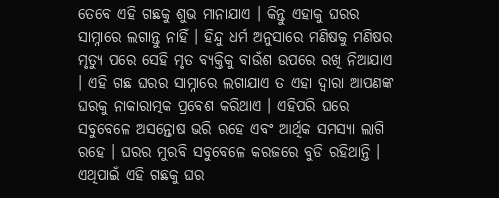ତେବେ ଏହି ଗଛକୁ ଶୁଭ ମାନାଯାଏ । କିନ୍ତୁ ଏହାକୁ ଘରର ସାମ୍ନାରେ ଲଗାନ୍ତୁ ନାହିଁ । ହିନ୍ଦୁ ଧର୍ମ ଅନୁସାରେ ମଣିଷକୁ ମଣିଷର ମୃତ୍ୟୁ ପରେ ସେହି ମୃତ ବ୍ୟକ୍ତିକୁ ବାଉଁଶ ଉପରେ ରଖି ନିଆଯାଏ । ଏହି ଗଛ ଘରର ସାମ୍ନାରେ ଲଗାଯାଏ ତ ଏହା ଦ୍ୱାରା ଆପଣଙ୍କ ଘରକୁ ନାକାରାତ୍ମକ ପ୍ରବେଶ କରିଥାଏ । ଏହିପରି ଘରେ ସବୁବେଳେ ଅସନ୍ତୋଷ ଭରି ରହେ ଏବଂ ଆର୍ଥିକ ସମସ୍ୟା ଲାଗି ରହେ । ଘରର ମୁରବି ସବୁବେଳେ କରଜରେ ବୁଡି ରହିଥାନ୍ତି । ଏଥିପାଇଁ ଏହି ଗଛକୁ ଘର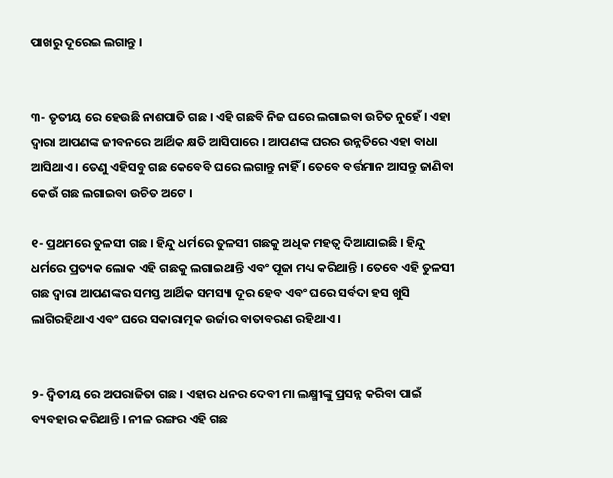ପାଖରୁ ଦୂରେଇ ଲଗାନ୍ତୁ ।


୩- ତୃତୀୟ ରେ ହେଉଛି ନାଶପାତି ଗଛ । ଏହି ଗଛବି ନିଜ ଘରେ ଲଗାଇବା ଉଚିତ ନୁହେଁ । ଏହା ଦ୍ବାରା ଆପଣଙ୍କ ଜୀବନରେ ଆର୍ଥିକ କ୍ଷତି ଆସିପାରେ । ଆପଣଙ୍କ ଘରର ଉନ୍ନତିରେ ଏହା ବାଧା ଆସିଥାଏ । ତେଣୁ ଏହିସବୁ ଗଛ କେବେବି ଘରେ ଲଗାନ୍ତୁ ନାହିଁ । ତେବେ ବର୍ତ୍ତମାନ ଆସନ୍ତୁ ଜାଣିବା କେଉଁ ଗଛ ଲଗାଇବା ଉଚିତ ଅଟେ ।

୧- ପ୍ରଥମରେ ତୁଳସୀ ଗଛ । ହିନ୍ଦୁ ଧର୍ମରେ ତୁଳସୀ ଗଛକୁ ଅଧିକ ମହତ୍ୱ ଦିଆଯାଇଛି । ହିନ୍ଦୁ ଧର୍ମରେ ପ୍ରତ୍ୟକ ଲୋକ ଏହି ଗଛକୁ ଲଗାଇଥାନ୍ତି ଏବଂ ପୂଜା ମଧ୍ୟ କରିଥାନ୍ତି । ତେବେ ଏହି ତୁଳସୀ ଗଛ ଦ୍ୱାରା ଆପଣଙ୍କର ସମସ୍ତ ଆର୍ଥିକ ସମସ୍ୟା ଦୂର ହେବ ଏବଂ ଘରେ ସର୍ବଦା ହସ ଖୁସି ଲାଗିରହିଥାଏ ଏବଂ ଘରେ ସକାରାତ୍ମକ ଉର୍ଜାର ବାତାବରଣ ରହିଥାଏ ।


୨- ଦ୍ଵିତୀୟ ରେ ଅପରାଜିତା ଗଛ । ଏହାର ଧନର ଦେବୀ ମା ଲକ୍ଷ୍ମୀଙ୍କୁ ପ୍ରସନ୍ନ କରିବା ପାଇଁ ବ୍ୟବହାର କରିଥାନ୍ତି । ନୀଳ ରଙ୍ଗର ଏହି ଗଛ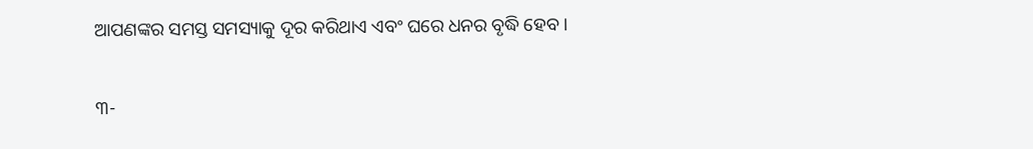ଆପଣଙ୍କର ସମସ୍ତ ସମସ୍ୟାକୁ ଦୂର କରିଥାଏ ଏବଂ ଘରେ ଧନର ବୃଦ୍ଧି ହେବ ।

୩-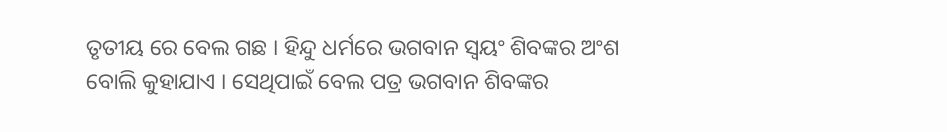ତୃତୀୟ ରେ ବେଲ ଗଛ । ହିନ୍ଦୁ ଧର୍ମରେ ଭଗବାନ ସ୍ୱୟଂ ଶିବଙ୍କର ଅଂଶ ବୋଲି କୁହାଯାଏ । ସେଥିପାଇଁ ବେଲ ପତ୍ର ଭଗବାନ ଶିବଙ୍କର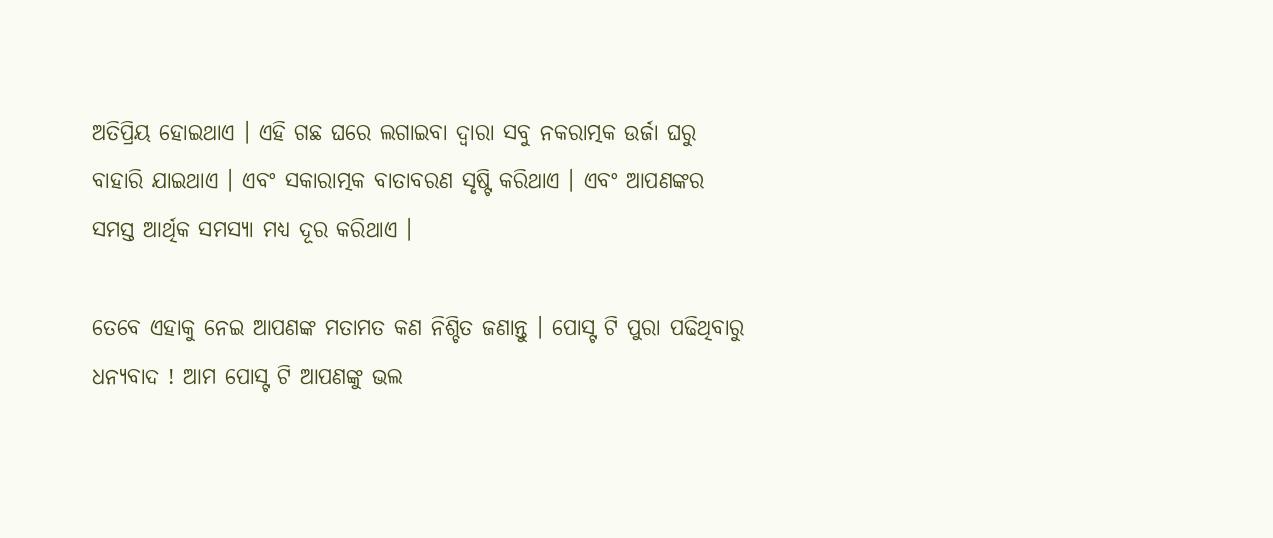ଅତିପ୍ରିୟ ହୋଇଥାଏ । ଏହି ଗଛ ଘରେ ଲଗାଇବା ଦ୍ୱାରା ସବୁ ନକରାତ୍ମକ ଉର୍ଜା ଘରୁ ବାହାରି ଯାଇଥାଏ । ଏବଂ ସକାରାତ୍ମକ ବାତାବରଣ ସୃଷ୍ଟି କରିଥାଏ । ଏବଂ ଆପଣଙ୍କର ସମସ୍ତ ଆର୍ଥିକ ସମସ୍ୟା ମଧ୍ୟ ଦୂର କରିଥାଏ ।

ତେବେ ଏହାକୁ ନେଇ ଆପଣଙ୍କ ମତାମତ କଣ ନିଶ୍ଚିତ ଜଣାନ୍ତୁ । ପୋସ୍ଟ ଟି ପୁରା ପଢିଥିବାରୁ ଧନ୍ୟବାଦ ! ଆମ ପୋସ୍ଟ ଟି ଆପଣଙ୍କୁ ଭଲ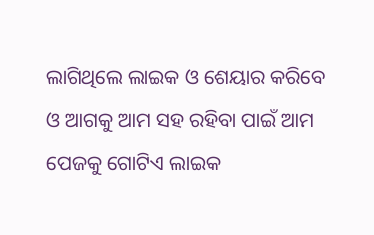ଲାଗିଥିଲେ ଲାଇକ ଓ ଶେୟାର କରିବେ ଓ ଆଗକୁ ଆମ ସହ ରହିବା ପାଇଁ ଆମ ପେଜକୁ ଗୋଟିଏ ଲାଇକ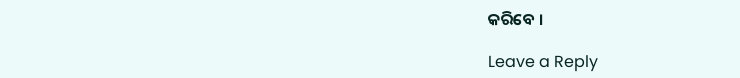କରିବେ ।

Leave a Reply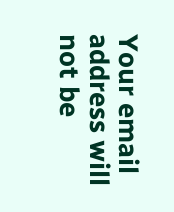Your email address will not be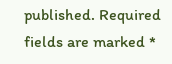published. Required fields are marked *